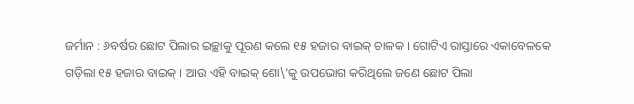ଜର୍ମାନ : ୬ବର୍ଷର ଛୋଟ ପିଲାର ଇଚ୍ଛାକୁ ପୂରଣ କଲେ ୧୫ ହଜାର ବାଇକ୍ ଚାଳକ । ଗୋଟିଏ ରାସ୍ତାରେ ଏକାବେଳକେ ଗଡ଼ିଲା ୧୫ ହଜାର ବାଇକ୍ । ଆଉ ଏହି ବାଇକ୍ ଶୋ\’କୁ ଉପଭୋଗ କରିଥିଲେ ଜଣେ ଛୋଟ ପିଲା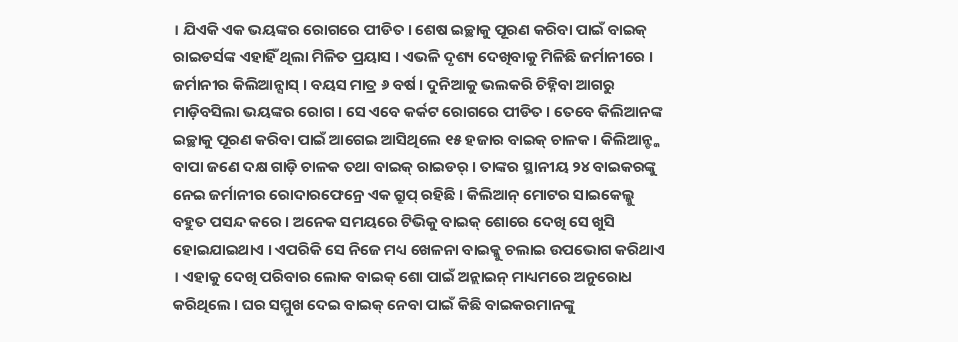। ଯିଏକି ଏକ ଭୟଙ୍କର ରୋଗରେ ପୀଡିତ । ଶେଷ ଇଚ୍ଛାକୁ ପୂରଣ କରିବା ପାଇଁ ବାଇକ୍ ରାଇଡର୍ସଙ୍କ ଏହାହିଁ ଥିଲା ମିଳିତ ପ୍ରୟାସ । ଏଭଳି ଦୃଶ୍ୟ ଦେଖିବାକୁ ମିଳିଛି ଜର୍ମାନୀରେ । ଜର୍ମାନୀର କିଲିଆନ୍ସାସ୍ । ବୟସ ମାତ୍ର ୬ ବର୍ଷ । ଦୁନିଆକୁ ଭଲକରି ଚିହ୍ନିବା ଆଗରୁ ମାଡ଼ିବସିଲା ଭୟଙ୍କର ରୋଗ । ସେ ଏବେ କର୍କଟ ରୋଗରେ ପୀଡିତ । ତେବେ କିଲିଆନଙ୍କ ଇଚ୍ଛାକୁ ପୂରଣ କରିବା ପାଇଁ ଆଗେଇ ଆସିଥିଲେ ୧୫ ହଜାର ବାଇକ୍ ଚାଳକ । କିଲିଆନ୍ଙ୍କ ବାପା ଜଣେ ଦକ୍ଷ ଗାଡ଼ି ଚାଳକ ତଥା ବାଇକ୍ ରାଇଡର୍ । ତାଙ୍କର ସ୍ଥାନୀୟ ୨୪ ବାଇକରଙ୍କୁ ନେଇ ଜର୍ମାନୀର ରୋଦାରଫେନ୍ରେ ଏକ ଗ୍ରୁପ୍ ରହିଛି । କିଲିଆନ୍ ମୋଟର ସାଇକେଲ୍କୁ ବହୁତ ପସନ୍ଦ କରେ । ଅନେକ ସମୟରେ ଟିଭିକୁ ବାଇକ୍ ଶୋରେ ଦେଖି ସେ ଖୁସି ହୋଇଯାଇଥାଏ । ଏପରିକି ସେ ନିଜେ ମଧ୍ୟ ଖେଳନା ବାଇକ୍କୁ ଚଲାଇ ଉପଭୋଗ କରିଥାଏ । ଏହାକୁ ଦେଖି ପରିବାର ଲୋକ ବାଇକ୍ ଶୋ ପାଇଁ ଅନ୍ଲାଇନ୍ ମାଧ୍ୟମରେ ଅନୁରୋଧ କରିଥିଲେ । ଘର ସମ୍ମୁଖ ଦେଇ ବାଇକ୍ ନେବା ପାଇଁ କିଛି ବାଇକରମାନଙ୍କୁ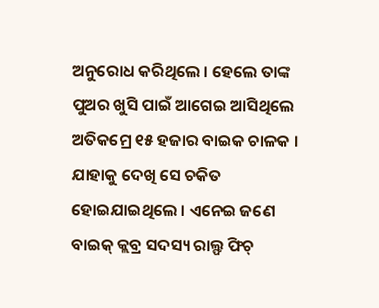ଅନୁରୋଧ କରିଥିଲେ । ହେଲେ ତାଙ୍କ ପୁଅର ଖୁସି ପାଇଁ ଆଗେଇ ଆସିଥିଲେ ଅତିକମ୍ରେ ୧୫ ହଜାର ବାଇକ ଚାଳକ । ଯାହାକୁ ଦେଖି ସେ ଚକିତ ହୋଇଯାଇଥିଲେ । ଏନେଇ ଜଣେ ବାଇକ୍ କ୍ଲବ୍ର ସଦସ୍ୟ ରାଲ୍ଫ ଫିଚ୍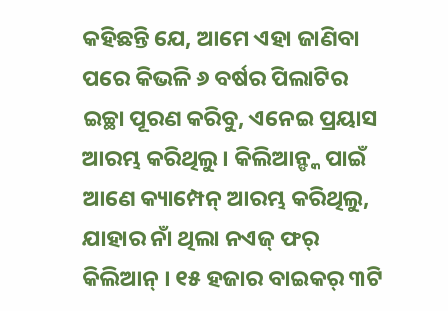କହିଛନ୍ତି ଯେ, ଆମେ ଏହା ଜାଣିବା ପରେ କିଭଳି ୬ ବର୍ଷର ପିଲାଟିର ଇଚ୍ଛା ପୂରଣ କରିବୁ, ଏନେଇ ପ୍ରୟାସ ଆରମ୍ଭ କରିଥିଲୁ । କିଲିଆନ୍ଙ୍କ ପାଇଁ ଆଣେ କ୍ୟାମ୍ପେନ୍ ଆରମ୍ଭ କରିଥିଲୁ, ଯାହାର ନାଁ ଥିଲା ନଏଜ୍ ଫର୍ କିଲିଆନ୍ । ୧୫ ହଜାର ବାଇକର୍ ୩ଟି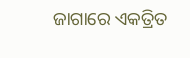ଜାଗାରେ ଏକତ୍ରିତ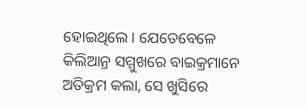ହୋଇଥିଲେ । ଯେତେବେଳେ କିଲିଆନ୍ର ସମ୍ମୁଖରେ ବାଇକ୍ରମାନେ ଅତିକ୍ରମ କଲା, ସେ ଖୁସିରେ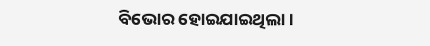ବିଭୋର ହୋଇଯାଇଥିଲା ।